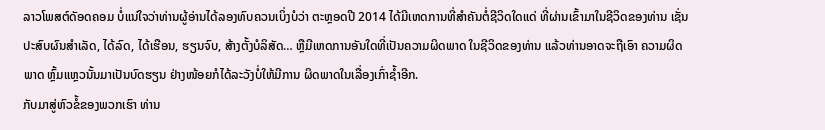ລາວໂພສຕ໌ດັອດຄອມ ບໍ່ແນ່ໃຈວ່າທ່ານຜູ້ອ່ານໄດ້ລອງທົບຄວນເບິ່ງບໍວ່າ ຕະຫຼອດປີ 2014 ໄດ້ມີເຫດການທີ່ສຳຄັນຕໍ່ຊີວິດໃດແດ່ ທີ່ຜ່ານເຂົ້າມາໃນຊີວິດຂອງທ່ານ ເຊັ່ນ ປະສົບຜົນສຳເລັດ, ໄດ້ລົດ, ໄດ້ເຮືອນ, ຮຽນຈົບ, ສ້າງຕັ້ງບໍລິສັດ… ຫຼືມີເຫດການອັນໃດທີ່ເປັນຄວາມຜິດພາດ ໃນຊີວິດຂອງທ່ານ ແລ້ວທ່ານອາດຈະຖືເອົາ ຄວາມຜິດພາດ ຫຼົ້ມແຫຼວນັ້ນມາເປັນບົດຮຽນ ຢ່າງໜ້ອຍກໍໄດ້ລະວັງບໍ່ໃຫ້ມີການ ຜິດພາດໃນເລື່ອງເກົ່າຊ້ຳອີກ.
ກັບມາສູ່ຫົວຂໍ້ຂອງພວກເຮົາ ທ່ານ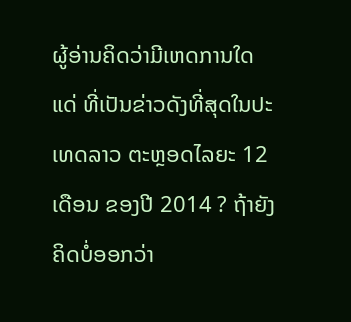ຜູ້ອ່ານຄິດວ່າມີເຫດການໃດແດ່ ທີ່ເປັນຂ່າວດັງທີ່ສຸດໃນປະເທດລາວ ຕະຫຼອດໄລຍະ 12 ເດືອນ ຂອງປີ 2014 ? ຖ້າຍັງຄິດບໍ່ອອກວ່າ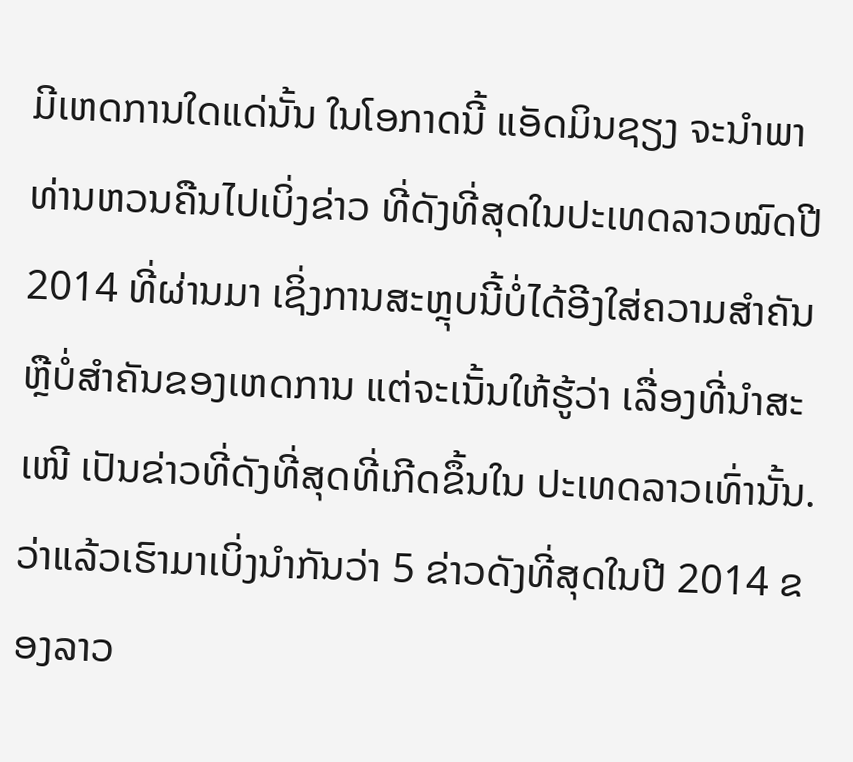ມີເຫດການໃດແດ່ນັ້ນ ໃນໂອກາດນີ້ ແອັດມິນຊຽງ ຈະນຳພາທ່ານຫວນຄືນໄປເບິ່ງຂ່າວ ທີ່ດັງທີ່ສຸດໃນປະເທດລາວໝົດປີ 2014 ທີ່ຜ່ານມາ ເຊິ່ງການສະຫຼຸບນີ້ບໍ່ໄດ້ອີງໃສ່ຄວາມສຳຄັນ ຫຼືບໍ່ສຳຄັນຂອງເຫດການ ແຕ່ຈະເນັ້ນໃຫ້ຮູ້ວ່າ ເລື່ອງທີ່ນຳສະເໜີ ເປັນຂ່າວທີ່ດັງທີ່ສຸດທີ່ເກີດຂຶ້ນໃນ ປະເທດລາວເທົ່ານັ້ນ. ວ່າແລ້ວເຮົາມາເບິ່ງນຳກັນວ່າ 5 ຂ່າວດັງທີ່ສຸດໃນປີ 2014 ຂອງລາວ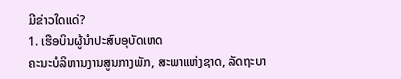ມີຂ່າວໃດແດ່?
1. ເຮືອບິນຜູ້ນຳປະສົບອຸບັດເຫດ
ຄະນະບໍລິຫານງານສູນກາງພັກ, ສະພາແຫ່ງຊາດ, ລັດຖະບາ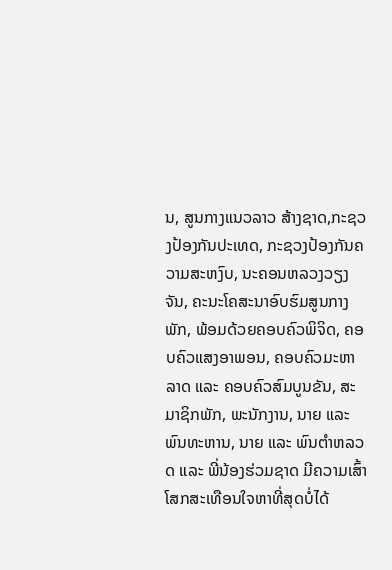ນ, ສູນກາງແນວລາວ ສ້າງຊາດ,ກະຊວງປ້ອງກັນປະເທດ, ກະຊວງປ້ອງກັນຄວາມສະຫງົບ, ນະຄອນຫລວງວຽງຈັນ, ຄະນະໂຄສະນາອົບຮົມສູນກາງພັກ, ພ້ອມດ້ວຍຄອບຄົວພິຈິດ, ຄອບຄົວແສງອາພອນ, ຄອບຄົວມະຫາລາດ ແລະ ຄອບຄົວສົມບູນຂັນ, ສະມາຊິກພັກ, ພະນັກງານ, ນາຍ ແລະ ພົນທະຫານ, ນາຍ ແລະ ພົນຕຳຫລວດ ແລະ ພີ່ນ້ອງຮ່ວມຊາດ ມີຄວາມເສົ້າໂສກສະເທືອນໃຈຫາທີ່ສຸດບໍ່ໄດ້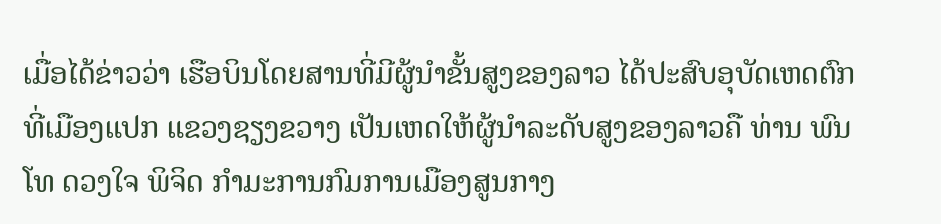ເມື່ອໄດ້ຂ່າວວ່າ ເຮືອບິນໂດຍສານທີ່ມີຜູ້ນຳຂັ້ນສູງຂອງລາວ ໄດ້ປະສົບອຸບັດເຫດຕົກທີ່ເມືອງແປກ ແຂວງຊຽງຂວາງ ເປັນເຫດໃຫ້ຜູ້ນຳລະດັບສູງຂອງລາວຄື ທ່ານ ພົນໂທ ດວງໃຈ ພິຈິດ ກຳມະການກົມການເມືອງສູນກາງ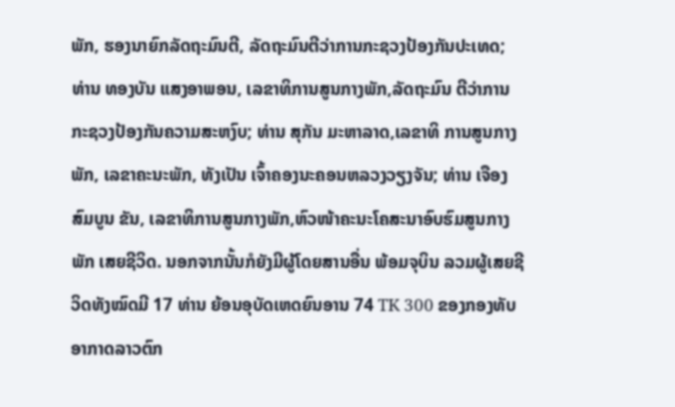ພັກ, ຮອງນາຍົກລັດຖະມົນຕີ, ລັດຖະມົນຕີວ່າການກະຊວງປ້ອງກັນປະເທດ; ທ່ານ ທອງບັນ ແສງອາພອນ, ເລຂາທິການສູນກາງພັກ,ລັດຖະມົນ ຕີວ່າການກະຊວງປ້ອງກັນຄວາມສະຫງົບ; ທ່ານ ສຸກັນ ມະຫາລາດ,ເລຂາທິ ການສູນກາງພັກ, ເລຂາຄະນະພັກ, ທັງເປັນ ເຈົ້າຄອງນະຄອນຫລວງວຽງຈັນ; ທ່ານ ເຈືອງ ສົມບູນ ຂັນ, ເລຂາທິການສູນກາງພັກ,ຫົວໜ້າຄະນະໂຄສະນາອົບຮົມສູນກາງພັກ ເສຍຊີວິດ. ນອກຈາກນັ້ນກໍຍັງມີຜູ້ໂດຍສານອື່ນ ພ້ອມຈຸບິນ ລວມຜູ້ເສຍຊີວິດທັງໝົດມີ 17 ທ່ານ ຍ້ອນອຸບັດເຫດຍົນອານ 74 TK 300 ຂອງກອງທັບອາກາດລາວຕົກ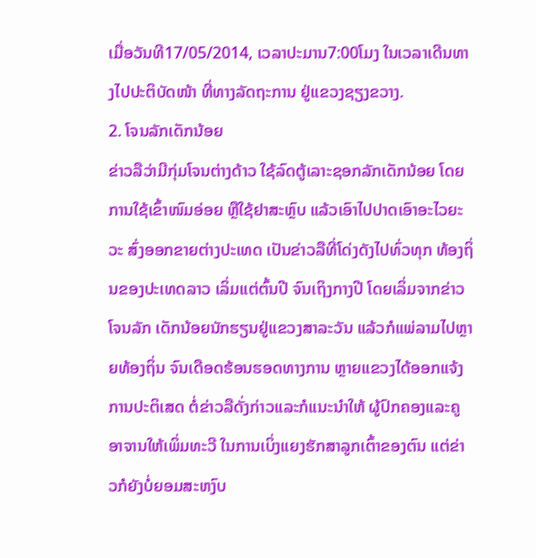ເມື່ອວັນທີ17/05/2014, ເວລາປະມານ7:00ໂມງ ໃນເວລາເດີນທາງໄປປະຕິບັດໜ້າ ທີ່ທາງລັດຖະການ ຢູ່ແຂວງຊຽງຂວາງ.
2. ໂຈນລັກເດັກນ້ອຍ
ຂ່າວລືວ່າມີກຸ່ມໂຈນຕ່າງດ້າວ ໃຊ້ລົດຕູ້ເລາະຊອກລັກເດັກນ້ອຍ ໂດຍການໃຊ້ເຂົ້າໜົມອ່ອຍ ຫຼືໃຊ້ຢາສະຫຼົບ ແລ້ວເອົາໄປປາດເອົາອະໄວຍະວະ ສົ່ງອອກຂາຍຕ່າງປະເທດ ເປັນຂ່າວລືທີ່ໂດ່ງດັງໄປທົ່ວທຸກ ທ້ອງຖິ່ນຂອງປະເທດລາວ ເລິ່ມແຕ່ຕົ້ນປີ ຈົນເຖິງກາງປີ ໂດຍເລິ່ມຈາກຂ່າວໂຈນລັກ ເດັກນ້ອຍນັກຮຽນຢູ່ແຂວງສາລະວັນ ແລ້ວກໍແພ່ລາມໄປຫຼາຍທ້ອງຖິ່ນ ຈົນເດືອດຮ້ອນຮອດທາງການ ຫຼາຍແຂວງໄດ້ອອກແຈ້ງການປະຕິເສດ ຕໍ່ຂ່າວລືດັ່ງກ່າວແລະກໍແນະນຳໃຫ້ ຜູ້ປົກຄອງແລະຄູອາຈານໃຫ້ເພິ່ມທະວີ ໃນການເບິ່ງແຍງຮັກສາລູກເຕົ້າຂອງຕົນ ແຕ່ຂ່າວກໍຍັງບໍ່ຍອມສະຫງົບ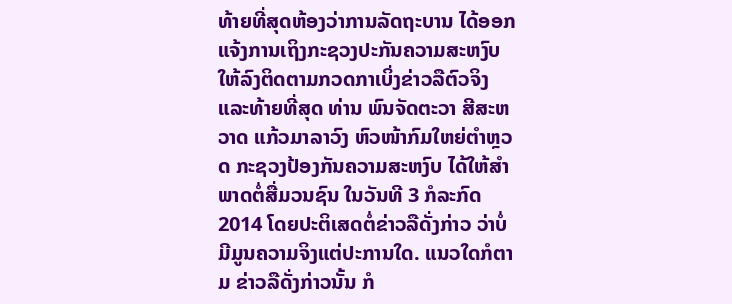ທ້າຍທີ່ສຸດຫ້ອງວ່າການລັດຖະບານ ໄດ້ອອກແຈ້ງການເຖິງກະຊວງປະກັນຄວາມສະຫງົບ ໃຫ້ລົງຕິດຕາມກວດກາເບິ່ງຂ່າວລືຕົວຈິງ ແລະທ້າຍທີ່ສຸດ ທ່ານ ພົນຈັດຕະວາ ສີສະຫວາດ ແກ້ວມາລາວົງ ຫົວໜ້າກົມໃຫຍ່ຕຳຫຼວດ ກະຊວງປ້ອງກັນຄວາມສະຫງົບ ໄດ້ໃຫ້ສຳພາດຕໍ່ສື່ມວນຊົນ ໃນວັນທີ 3 ກໍລະກົດ 2014 ໂດຍປະຕິເສດຕໍ່ຂ່າວລືດັ່ງກ່າວ ວ່າບໍ່ມີມູນຄວາມຈິງແຕ່ປະການໃດ. ແນວໃດກໍຕາມ ຂ່າວລືດັ່ງກ່າວນັ້ນ ກໍ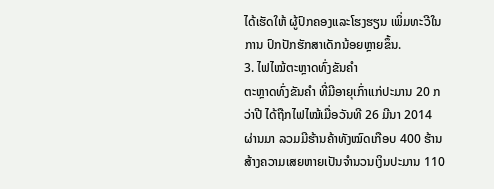ໄດ້ເຮັດໃຫ້ ຜູ້ປົກຄອງແລະໂຮງຮຽນ ເພິ່ມທະວີໃນການ ປົກປັກຮັກສາເດັກນ້ອຍຫຼາຍຂຶ້ນ.
3. ໄຟໄໝ້ຕະຫຼາດທົ່ງຂັນຄຳ
ຕະຫຼາດທົ່ງຂັນຄຳ ທີ່ມີອາຍຸເກົ່າແກ່ປະມານ 20 ກວ່າປີ ໄດ້ຖືກໄຟໄໝ້ເມື່ອວັນທີ 26 ມີນາ 2014 ຜ່ານມາ ລວມມີຮ້ານຄ້າທັງໝົດເກືອບ 400 ຮ້ານ ສ້າງຄວາມເສຍຫາຍເປັນຈຳນວນເງິນປະມານ 110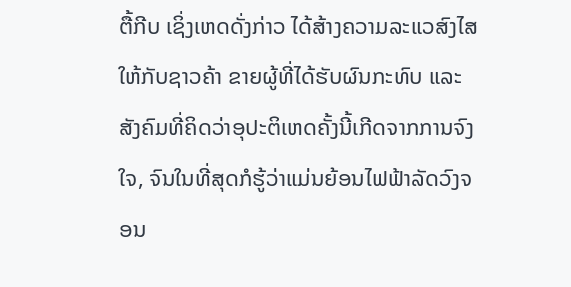ຕື້ກີບ ເຊິ່ງເຫດດັ່ງກ່າວ ໄດ້ສ້າງຄວາມລະແວສົງໄສ ໃຫ້ກັບຊາວຄ້າ ຂາຍຜູ້ທີ່ໄດ້ຮັບຜົນກະທົບ ແລະ ສັງຄົມທີ່ຄິດວ່າອຸປະຕິເຫດຄັ້ງນີ້ເກີດຈາກການຈົງ ໃຈ, ຈົນໃນທີ່ສຸດກໍຮູ້ວ່າແມ່ນຍ້ອນໄຟຟ້າລັດວົງຈອນ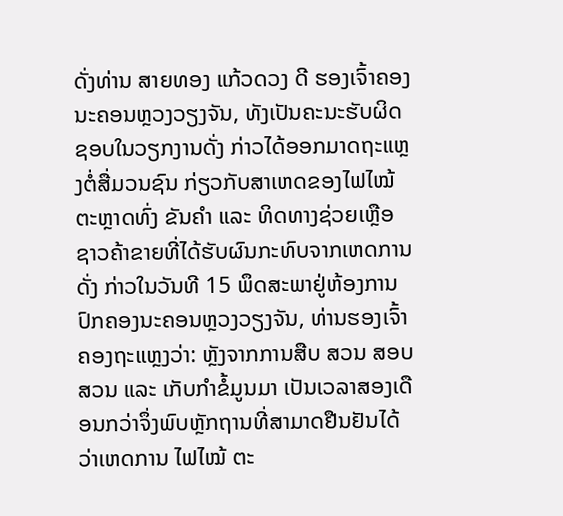ດັ່ງທ່ານ ສາຍທອງ ແກ້ວດວງ ດີ ຮອງເຈົ້າຄອງນະຄອນຫຼວງວຽງຈັນ, ທັງເປັນຄະນະຮັບຜິດຊອບໃນວຽກງານດັ່ງ ກ່າວໄດ້ອອກມາດຖະແຫຼງຕໍ່ສື່ມວນຊົນ ກ່ຽວກັບສາເຫດຂອງໄຟໄໝ້ຕະຫຼາດທົ່ງ ຂັນຄຳ ແລະ ທິດທາງຊ່ວຍເຫຼືອຊາວຄ້າຂາຍທີ່ໄດ້ຮັບຜົນກະທົບຈາກເຫດການດັ່ງ ກ່າວໃນວັນທີ 15 ພຶດສະພາຢູ່ຫ້ອງການປົກຄອງນະຄອນຫຼວງວຽງຈັນ, ທ່ານຮອງເຈົ້າຄອງຖະແຫຼງວ່າ: ຫຼັງຈາກການສືບ ສວນ ສອບສວນ ແລະ ເກັບກຳຂໍ້ມູນມາ ເປັນເວລາສອງເດືອນກວ່າຈຶ່ງພົບຫຼັກຖານທີ່ສາມາດຢືນຢັນໄດ້ວ່າເຫດການ ໄຟໄໝ້ ຕະ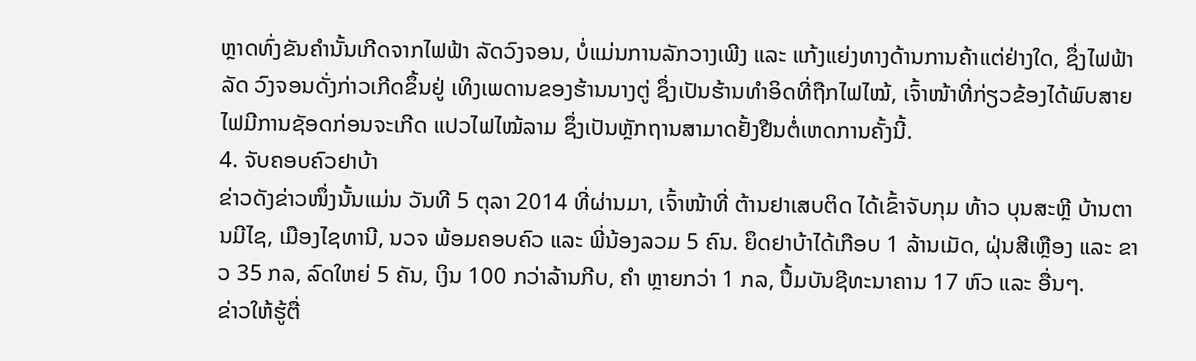ຫຼາດທົ່ງຂັນຄຳນັ້ນເກີດຈາກໄຟຟ້າ ລັດວົງຈອນ, ບໍ່ແມ່ນການລັກວາງເພີງ ແລະ ແກ້ງແຍ່ງທາງດ້ານການຄ້າແຕ່ຢ່າງໃດ, ຊຶ່ງໄຟຟ້າລັດ ວົງຈອນດັ່ງກ່າວເກີດຂຶ້ນຢູ່ ເທິງເພດານຂອງຮ້ານນາງຕູ່ ຊຶ່ງເປັນຮ້ານທຳອິດທີ່ຖືກໄຟໄໝ້, ເຈົ້າໜ້າທີ່ກ່ຽວຂ້ອງໄດ້ພົບສາຍໄຟມີການຊັອດກ່ອນຈະເກີດ ແປວໄຟໄໝ້ລາມ ຊຶ່ງເປັນຫຼັກຖານສາມາດຢັ້ງຢືນຕໍ່ເຫດການຄັ້ງນີ້.
4. ຈັບຄອບຄົວຢາບ້າ
ຂ່າວດັງຂ່າວໜຶ່ງນັ້ນແມ່ນ ວັນທີ 5 ຕຸລາ 2014 ທີ່ຜ່ານມາ, ເຈົ້າໜ້າທີ່ ຕ້ານຢາເສບຕິດ ໄດ້ເຂົ້າຈັບກຸມ ທ້າວ ບຸນສະຫຼີ ບ້ານຕານມີໄຊ, ເມືອງໄຊທານີ, ນວຈ ພ້ອມຄອບຄົວ ແລະ ພີ່ນ້ອງລວມ 5 ຄົນ. ຍຶດຢາບ້າໄດ້ເກືອບ 1 ລ້ານເມັດ, ຝຸ່ນສີເຫຼືອງ ແລະ ຂາວ 35 ກລ, ລົດໃຫຍ່ 5 ຄັນ, ເງິນ 100 ກວ່າລ້ານກີບ, ຄຳ ຫຼາຍກວ່າ 1 ກລ, ປຶ້ມບັນຊີທະນາຄານ 17 ຫົວ ແລະ ອື່ນໆ.
ຂ່າວໃຫ້ຮູ້ຕື່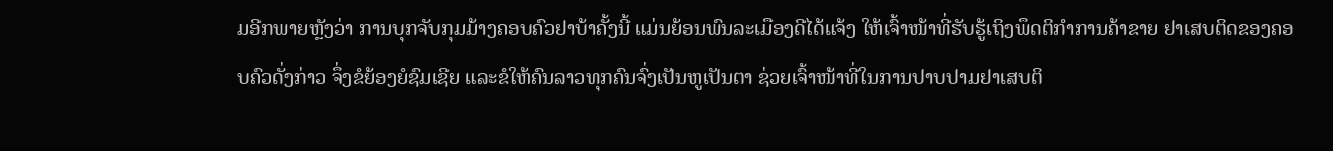ມອີກພາຍຫຼັງວ່າ ການບຸກຈັບກຸມມ້າງຄອບຄົວຢາບ້າຄັ້ງນີ້ ແມ່ນຍ້ອນພົນລະເມືອງດີໄດ້ແຈ້ງ ໃຫ້ເຈົ້າໜ້າທີ່ຮັບຮູ້ເຖິງພຶດຕິກຳການຄ້າຂາຍ ຢາເສບຕິດຂອງຄອບຄົວດັ່ງກ່າວ ຈຶ່ງຂໍຍ້ອງຍໍຊົມເຊີຍ ແລະຂໍໃຫ້ຄົນລາວທຸກຄົນຈົ່ງເປັນຫູເປັນຕາ ຊ່ວຍເຈົ້າໜ້າທີ່ໃນການປາບປາມຢາເສບຕິ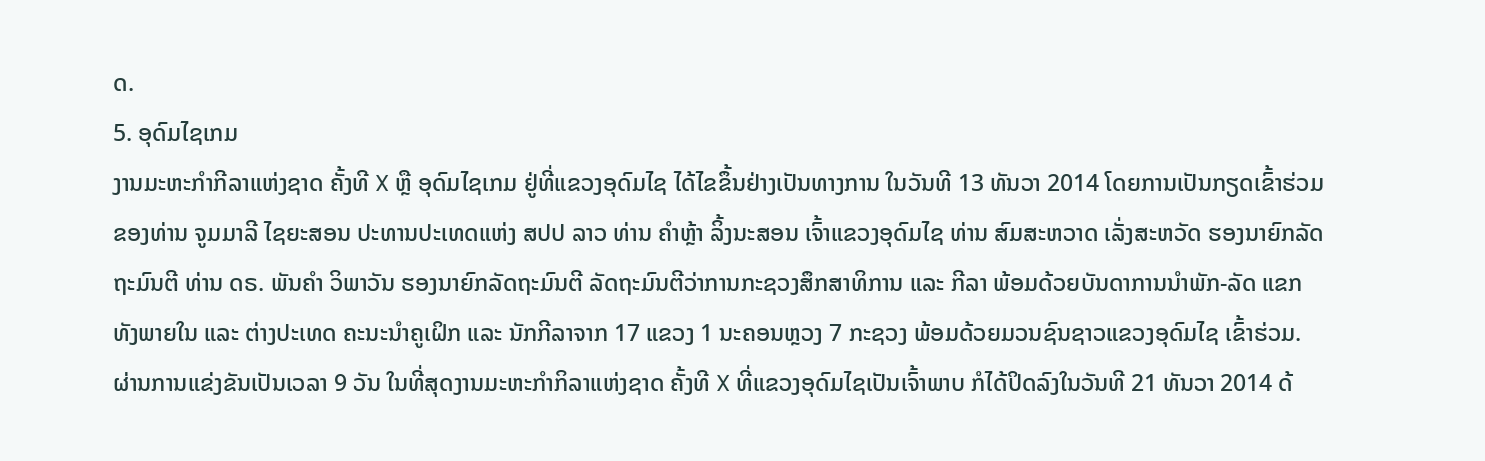ດ.
5. ອຸດົມໄຊເກມ
ງານມະຫະກຳກີລາແຫ່ງຊາດ ຄັ້ງທີ X ຫຼື ອຸດົມໄຊເກມ ຢູ່ທີ່ແຂວງອຸດົມໄຊ ໄດ້ໄຂຂຶ້ນຢ່າງເປັນທາງການ ໃນວັນທີ 13 ທັນວາ 2014 ໂດຍການເປັນກຽດເຂົ້າຮ່ວມຂອງທ່ານ ຈູມມາລີ ໄຊຍະສອນ ປະທານປະເທດແຫ່ງ ສປປ ລາວ ທ່ານ ຄຳຫຼ້າ ລິ້ງນະສອນ ເຈົ້າແຂວງອຸດົມໄຊ ທ່ານ ສົມສະຫວາດ ເລັ່ງສະຫວັດ ຮອງນາຍົກລັດຖະມົນຕີ ທ່ານ ດຣ. ພັນຄຳ ວິພາວັນ ຮອງນາຍົກລັດຖະມົນຕີ ລັດຖະມົນຕີວ່າການກະຊວງສຶກສາທິການ ແລະ ກີລາ ພ້ອມດ້ວຍບັນດາການນຳພັກ-ລັດ ແຂກທັງພາຍໃນ ແລະ ຕ່າງປະເທດ ຄະນະນຳຄູເຝິກ ແລະ ນັກກີລາຈາກ 17 ແຂວງ 1 ນະຄອນຫຼວງ 7 ກະຊວງ ພ້ອມດ້ວຍມວນຊົນຊາວແຂວງອຸດົມໄຊ ເຂົ້າຮ່ວມ.
ຜ່ານການແຂ່ງຂັນເປັນເວລາ 9 ວັນ ໃນທີ່ສຸດງານມະຫະກຳກິລາແຫ່ງຊາດ ຄັ້ງທີ X ທີ່ແຂວງອຸດົມໄຊເປັນເຈົ້າພາບ ກໍໄດ້ປິດລົງໃນວັນທີ 21 ທັນວາ 2014 ດ້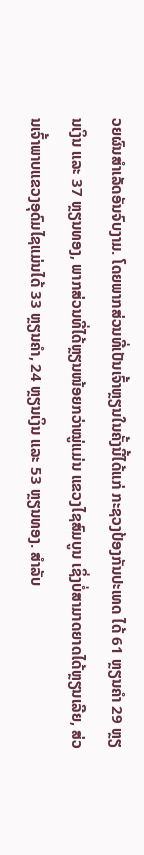ວຍຜົນສຳເລັດອັນຈົບງາມ. ໂດຍພາກສ່ວນທີ່ເປັນເຈົ້າຫຼຽນໃນຄັ້ງນີ້ໄດ້ແກ່ ກະຊວງປ້ອງກັນປະເທດ ໄດ້ 61 ຫຼຽນຄຳ 29 ຫຼຽນເງິນ ແລະ 37 ຫຼຽນທອງ, ພາກສ່ວນທີ່ໄດ້ຫຼຽນໜ້ອຍກວ່າໝູ່ແມ່ນ ແຂວງໄຊສົມບູນ ເຊິ່ງບໍ່ສາມາດຍາດໄດ້ຫຼຽນເລີຍ, ສ່ວນເຈົ້າພາບແຂວງອຸດົມໄຊແມ່ນໄດ້ 33 ຫຼຽນຄຳ, 24 ຫຼຽນເງິນ ແລະ 53 ຫຼຽນທອງ. ສຳລັບ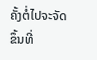ຄັ້ງຕໍ່ໄປຈະຈັດຂຶ້ນທີ່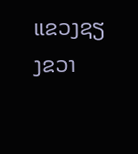ແຂວງຊຽງຂວາ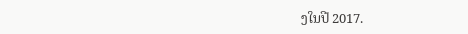ງໃນປີ 2017.